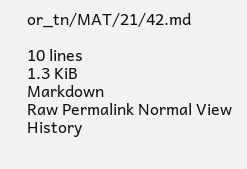or_tn/MAT/21/42.md

10 lines
1.3 KiB
Markdown
Raw Permalink Normal View History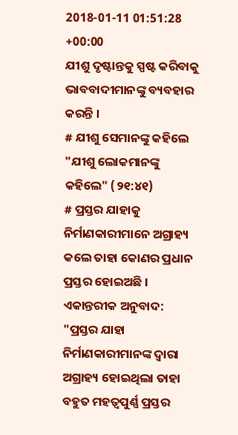2018-01-11 01:51:28 +00:00
ଯୀଶୁ ଦୃଷ୍ଟାନ୍ତକୁ ସ୍ପଷ୍ଟ କରିବାକୁ ଭାବବାଦୀମାନଙ୍କୁ ବ୍ୟବହାର କରନ୍ତି ।
# ଯୀଶୁ ସେମାନଙ୍କୁ କହିଲେ
"ଯୀଶୁ ଲୋକମାନଙ୍କୁ କହିଲେ" (୨୧:୪୧)
# ପ୍ରସ୍ତର ଯାହାକୁ ନିର୍ମାଣକାରୀମାନେ ଅଗ୍ରାହ୍ୟ କଲେ ତାହା କୋଣର ପ୍ରଧାନ ପ୍ରସ୍ତର ହୋଇଅଛି ।
ଏକାନ୍ତରୀକ ଅନୁବାଦ: "ପ୍ରସ୍ତର ଯାହା ନିର୍ମାଣକାରୀମାନଙ୍କ ଦ୍ଵାରା ଅଗ୍ରାହ୍ୟ ହୋଇଥିଲା ତାହା ବହୁତ ମହତ୍ବପୁର୍ଣ୍ଣ ପ୍ରସ୍ତର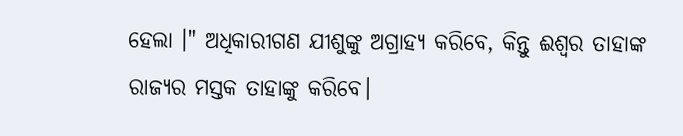ହେଲା ।" ଅଧିକାରୀଗଣ ଯୀଶୁଙ୍କୁ ଅଗ୍ରାହ୍ୟ କରିବେ, କିନ୍ତୁ ଈଶ୍ଵର ତାହାଙ୍କ ରାଜ୍ୟର ମସ୍ତକ ତାହାଙ୍କୁ କରିବେ।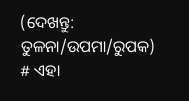(ଦେଖନ୍ତୁ: ତୁଳନା/ଉପମା/ରୁପକ)
# ଏହା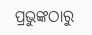ପ୍ରଭୁଙ୍କଠାରୁ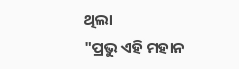ଥିଲା
"ପ୍ରଭୁ ଏହି ମହାନ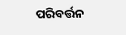ପରିବର୍ତ୍ତନ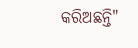କରିଅଛନ୍ତି"